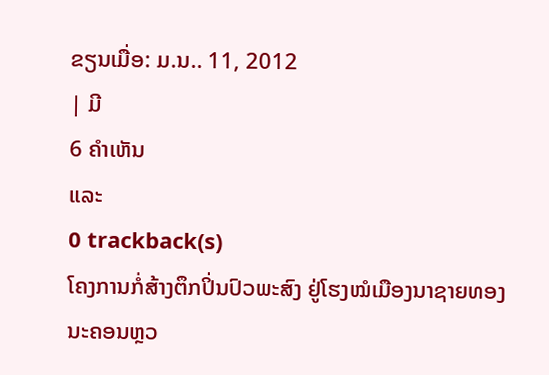ຂຽນເມື່ອ: ມ.ນ.. 11, 2012
| ມີ
6 ຄຳເຫັນ
ແລະ
0 trackback(s)
ໂຄງການກໍ່ສ້າງຕຶກປິ່ນປົວພະສົງ ຢູ່ໂຮງໝໍເມືອງນາຊາຍທອງ ນະຄອນຫຼວ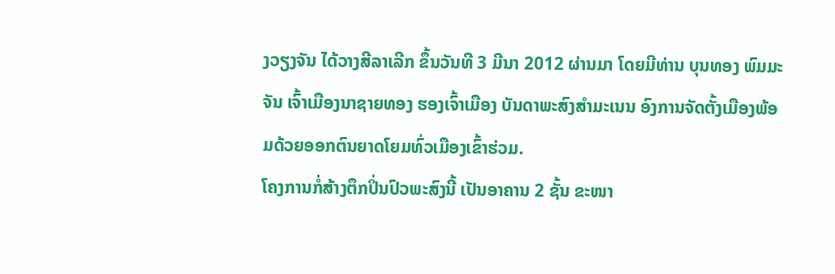ງວຽງຈັນ ໄດ້ວາງສີລາເລີກ ຂຶ້ນວັນທີ 3 ມີນາ 2012 ຜ່ານມາ ໂດຍມີທ່ານ ບຸນທອງ ພົມມະຈັນ ເຈົ້າເມືອງນາຊາຍທອງ ຮອງເຈົ້າເມືອງ ບັນດາພະສົງສຳມະເນນ ອົງການຈັດຕັ້ງເມືອງພ້ອມດ້ວຍອອກຕົນຍາດໂຍມທົ່ວເມືອງເຂົ້າຮ່ວມ.
ໂຄງການກໍ່ສ້າງຕຶກປິ່ນປົວພະສົງນີ້ ເປັນອາຄານ 2 ຊັ້ນ ຂະໜາ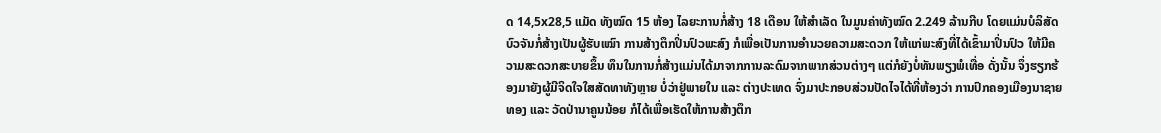ດ 14,5x28,5 ແມັດ ທັງໝົດ 15 ຫ້ອງ ໄລຍະການກໍ່ສ້າງ 18 ເດືອນ ໃຫ້ສຳເລັດ ໃນມູນຄ່າທັງໝົດ 2.249 ລ້ານກີບ ໂດຍແມ່ນບໍລິສັດບົວຈັນກໍ່ສ້າງເປັນຜູ້ຮັບເໝົາ ການສ້າງຕຶກປິ່ນປົວພະສົງ ກໍເພື່ອເປັນການອຳນວຍຄວາມສະດວກ ໃຫ້ແກ່ພະສົງທີ່ໄດ້ເຂົ້າມາປິ່ນປົວ ໃຫ້ມີຄວາມສະດວກສະບາຍຂຶ້ນ ທຶນໃນການກໍ່ສ້າງແມ່ນໄດ້ມາຈາກການລະດົມຈາກພາກສ່ວນຕ່າງໆ ແຕ່ກໍຍັງບໍ່ທັນພຽງພໍເທື່ອ ດັ່ງນັ້ນ ຈຶ່ງຮຽກຮ້ອງມາຍັງຜູ້ມີຈິດໃຈໃສສັດທາທັງຫຼາຍ ບໍ່ວ່າຢູ່ພາຍໃນ ແລະ ຕ່າງປະເທດ ຈົ່ງມາປະກອບສ່ວນປັດໄຈໄດ້ທີ່ຫ້ອງວ່າ ການປົກຄອງເມືອງນາຊາຍທອງ ແລະ ວັດປ່ານາຄູນນ້ອຍ ກໍໄດ້ເພື່ອເຮັດໃຫ້ການສ້າງຕຶກ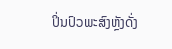ປິ່ນປົວພະສົງຫຼັງດັ່ງ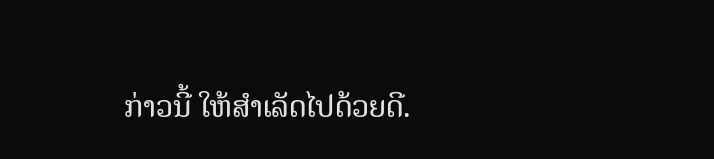ກ່າວນີ້ ໃຫ້ສຳເລັດໄປດ້ວຍດີ.